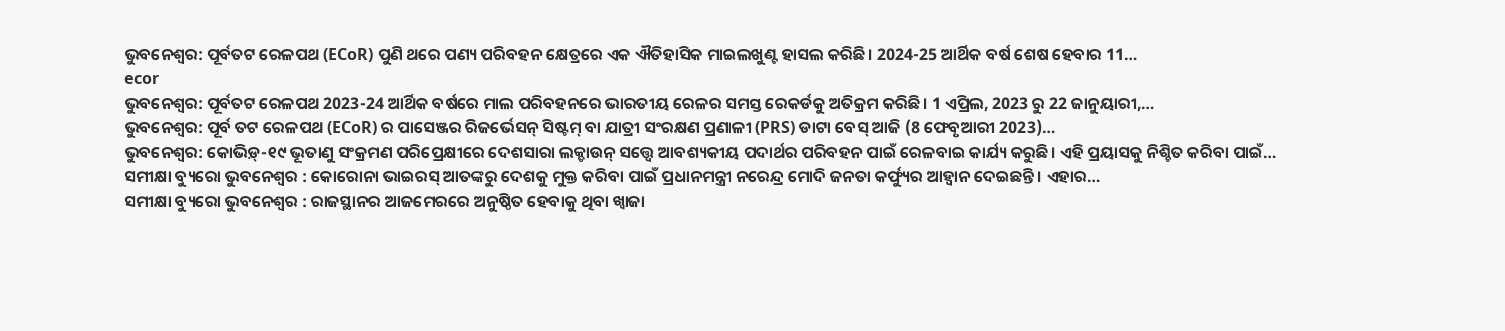ଭୁବନେଶ୍ଵର: ପୂର୍ବତଟ ରେଳପଥ (ECoR) ପୁଣି ଥରେ ପଣ୍ୟ ପରିବହନ କ୍ଷେତ୍ରରେ ଏକ ଐତିହାସିକ ମାଇଲଖୁଣ୍ଟ ହାସଲ କରିଛି। 2024-25 ଆର୍ଥିକ ବର୍ଷ ଶେଷ ହେବାର 11…
ecor
ଭୁବନେଶ୍ଵର: ପୂର୍ବତଟ ରେଳପଥ 2023-24 ଆର୍ଥିକ ବର୍ଷରେ ମାଲ ପରିବହନରେ ଭାରତୀୟ ରେଳର ସମସ୍ତ ରେକର୍ଡକୁ ଅତିକ୍ରମ କରିଛି। 1 ଏପ୍ରିଲ, 2023 ରୁ 22 ଜାନୁୟାରୀ,…
ଭୁବନେଶ୍ଵର: ପୂର୍ବ ତଟ ରେଳପଥ (ECoR) ର ପାସେଞ୍ଜର ରିଜର୍ଭେସନ୍ ସିଷ୍ଟମ୍ ବା ଯାତ୍ରୀ ସଂରକ୍ଷଣ ପ୍ରଣାଳୀ (PRS) ଡାଟା ବେସ୍ ଆଜି (8 ଫେବୃଆରୀ 2023)…
ଭୁବନେଶ୍ବର: କୋଭିଡ଼୍-୧୯ ଭୂତାଣୁ ସଂକ୍ରମଣ ପରିପ୍ରେକ୍ଷୀରେ ଦେଶସାରା ଲକ୍ଡାଉନ୍ ସତ୍ତ୍ୱେ ଆବଶ୍ୟକୀୟ ପଦାର୍ଥର ପରିବହନ ପାଇଁ ରେଳବାଇ କାର୍ଯ୍ୟ କରୁଛି। ଏହି ପ୍ରୟାସକୁ ନିଶ୍ଚିତ କରିବା ପାଇଁ…
ସମୀକ୍ଷା ବ୍ୟୁରୋ ଭୁବନେଶ୍ବର : କୋରୋନା ଭାଇରସ୍ ଆତଙ୍କରୁ ଦେଶକୁ ମୁକ୍ତ କରିବା ପାଇଁ ପ୍ରଧାନମନ୍ତ୍ରୀ ନରେନ୍ଦ୍ର ମୋଦି ଜନତା କର୍ଫ୍ୟୁର ଆହ୍ବାନ ଦେଇଛନ୍ତି । ଏହାର…
ସମୀକ୍ଷା ବ୍ୟୁରୋ ଭୁବନେଶ୍ବର : ରାଜସ୍ଥାନର ଆଜମେରରେ ଅନୁଷ୍ଠିତ ହେବାକୁ ଥିବା ଖ୍ବାଜା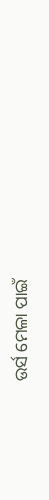ଉର୍ସ ମେଳା ପାଇଁ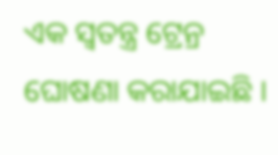ଏକ ସ୍ବତନ୍ତ୍ର ଟ୍ରେନ୍ର ଘୋଷଣା କରାଯାଇଛି ।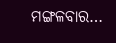ମଙ୍ଗଳବାର…